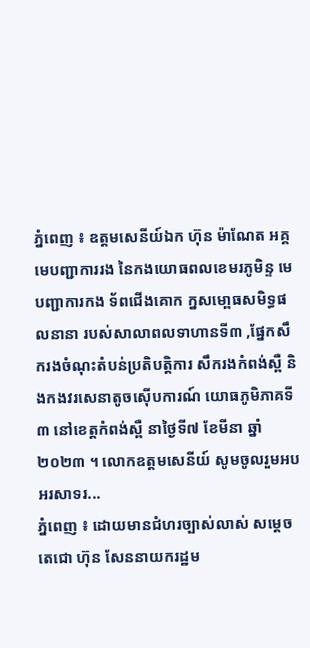ភ្នំពេញ ៖ ឧត្តមសេនីយ៍ឯក ហ៊ុន ម៉ាណែត អគ្គមេបញ្ជាការរង នៃកងយោធពលខេមរភូមិន្ទ មេបញ្ជាការកង ទ័ពជើងគោក ក្នសមោ្ពធសមិទ្ធផលនានា របស់សាលាពលទាហានទី៣ ,ផ្នែកសឹករងចំណុះតំបន់ប្រតិបត្តិការ សឹករងកំពង់ស្ពឺ និងកងវរសេនាតូចស៊ើបការណ៍ យោធភូមិភាគទី៣ នៅខេត្តកំពង់ស្ពឺ នាថ្ងៃទី៧ ខែមីនា ឆ្នាំ២០២៣ ។ លោកឧត្តមសេនីយ៍ សូមចូលរួមអបអរសាទរ...
ភ្នំពេញ ៖ ដោយមានជំហរច្បាស់លាស់ សម្តេចតេជោ ហ៊ុន សែននាយករដ្ឋម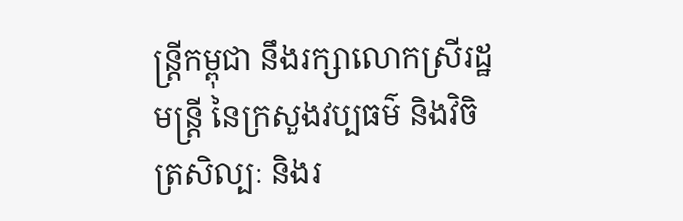ន្រ្តីកម្ពុជា នឹងរក្សាលោកស្រីរដ្ឋមន្រ្តី នៃក្រសួងវប្បធម៌ និងវិចិត្រសិល្បៈ និងរ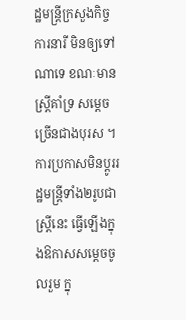ដ្ឋមន្ត្រីក្រសួងកិច្ចការនារី មិនឲ្យទៅណាទេ ខណៈមានស្រ្តីគាំទ្រ សម្តេចច្រើនជាងបុរស ។ ការប្រកាសមិនប្តូររដ្ឋមន្រ្តីទាំង២រូបជាស្រ្តីនេះ ធ្វើឡើងក្នុងឱកាសសម្តេចចូលរួម ក្នុ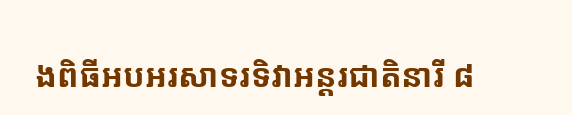ងពិធីអបអរសាទរទិវាអន្តរជាតិនារី ៨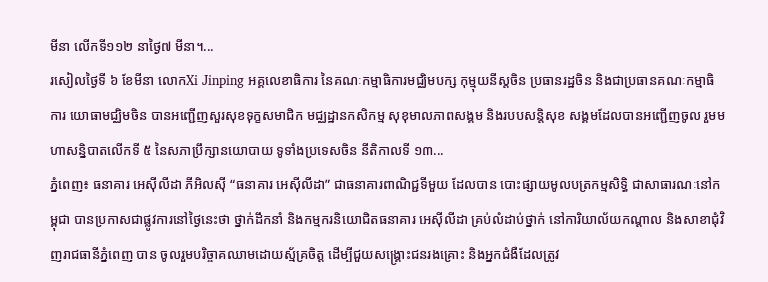មីនា លើកទី១១២ នាថ្ងៃ៧ មីនា។...
រសៀលថ្ងៃទី ៦ ខែមីនា លោកXi Jinping អគ្គលេខាធិការ នៃគណៈកម្មាធិការមជ្ឈិមបក្ស កុម្មុយនីស្តចិន ប្រធានរដ្ឋចិន និងជាប្រធានគណៈកម្មាធិការ យោធាមជ្ឈិមចិន បានអញ្ជើញសួរសុខទុក្ខសមាជិក មជ្ឈដ្ឋានកសិកម្ម សុខុមាលភាពសង្គម និងរបបសន្តិសុខ សង្គមដែលបានអញ្ជើញចូល រួមមហាសន្និបាតលើកទី ៥ នៃសភាប្រឹក្សានយោបាយ ទូទាំងប្រទេសចិន នីតិកាលទី ១៣...
ភ្នំពេញ៖ ធនាគារ អេស៊ីលីដា ភីអិលស៊ី “ធនាគារ អេស៊ីលីដា” ជាធនាគារពាណិជ្ជទីមួយ ដែលបាន បោះផ្សាយមូលបត្រកម្មសិទ្ធិ ជាសាធារណៈនៅកម្ពុជា បានប្រកាសជាផ្លូវការនៅថ្ងៃនេះថា ថ្នាក់ដឹកនាំ និងកម្មករនិយោជិតធនាគារ អេស៊ីលីដា គ្រប់លំដាប់ថ្នាក់ នៅការិយាល័យកណ្តាល និងសាខាជុំវិញរាជធានីភ្នំពេញ បាន ចូលរួមបរិច្ចាគឈាមដោយស្ម័គ្រចិត្ត ដើម្បីជួយសង្គ្រោះជនរងគ្រោះ និងអ្នកជំងឺដែលត្រូវ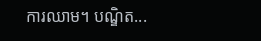ការឈាម។ បណ្ឌិត...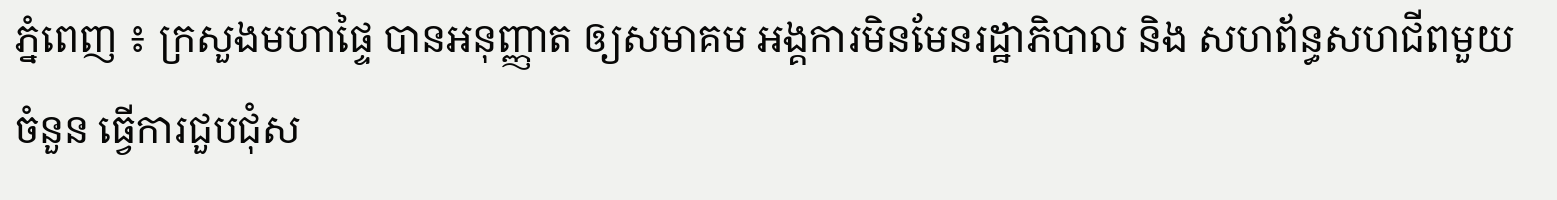ភ្នំពេញ ៖ ក្រសួងមហាផ្ទៃ បានអនុញ្ញាត ឲ្យសមាគម អង្គការមិនមែនរដ្ឋាភិបាល និង សហព័ន្ធសហជីពមួយចំនួន ធ្វើការជួបជុំស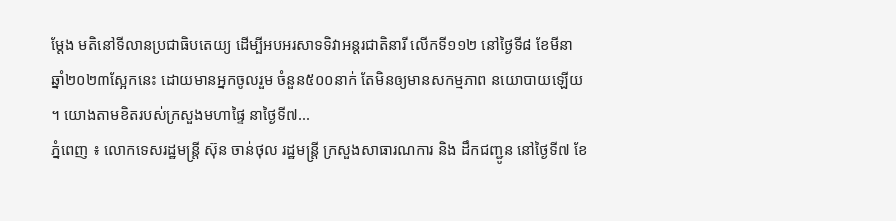ម្តែង មតិនៅទីលានប្រជាធិបតេយ្យ ដើម្បីអបអរសាទទិវាអន្តរជាតិនារី លើកទី១១២ នៅថ្ងៃទី៨ ខែមីនា ឆ្នាំ២០២៣ស្អែកនេះ ដោយមានអ្នកចូលរួម ចំនួន៥០០នាក់ តែមិនឲ្យមានសកម្មភាព នយោបាយឡើយ ។ យោងតាមខិតរបស់ក្រសួងមហាផ្ទៃ នាថ្ងៃទី៧...
ភ្នំពេញ ៖ លោកទេសរដ្ឋមន្ត្រី ស៊ុន ចាន់ថុល រដ្ឋមន្ដ្រី ក្រសួងសាធារណការ និង ដឹកជញ្ជូន នៅថ្ងៃទី៧ ខែ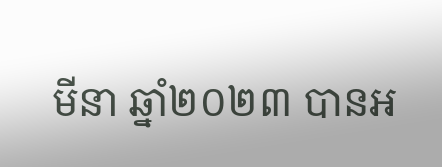មីនា ឆ្នាំ២០២៣ បានអ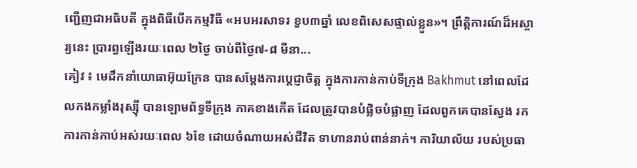ញ្ជើញជាអធិបតី ក្នុងពិធីបើកកម្មវិធី «អបអរសាទរ ខួប៣ឆ្នាំ លេខពិសេសផ្ទាល់ខ្លួន»។ ព្រឹត្តិការណ៍ដ៏អស្ចារ្យនេះ ប្រារព្ធឡើងរយៈពេល ២ថ្ងៃ ចាប់ពីថ្ងៃ៧-៨ មីនា...
គៀវ ៖ មេដឹកនាំយោធាអ៊ុយក្រែន បានសម្តែងការប្តេជ្ញាចិត្ត ក្នុងការកាន់កាប់ទីក្រុង Bakhmut នៅពេលដែលកងកម្លាំងរុស្ស៊ី បានឡោមព័ទ្ធទីក្រុង ភាគខាងកើត ដែលត្រូវបានបំផ្លិចបំផ្លាញ ដែលពួកគេបានស្វែង រកការកាន់កាប់អស់រយៈពេល ៦ខែ ដោយចំណាយអស់ជីវិត ទាហានរាប់ពាន់នាក់។ ការិយាល័យ របស់ប្រធា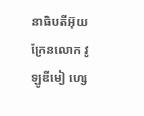នាធិបតីអ៊ុយក្រែនលោក វូឡូឌីមៀ ហ្សេ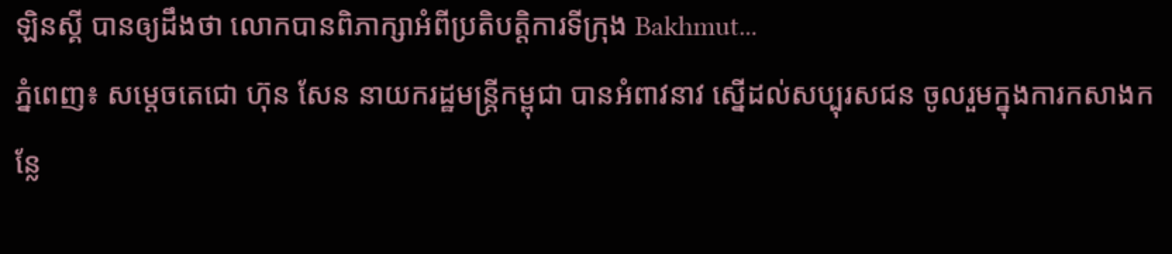ឡិនស្គី បានឲ្យដឹងថា លោកបានពិភាក្សាអំពីប្រតិបត្តិការទីក្រុង Bakhmut...
ភ្នំពេញ៖ សម្តេចតេជោ ហ៊ុន សែន នាយករដ្ឋមន្ត្រីកម្ពុជា បានអំពាវនាវ ស្នើដល់សប្បុរសជន ចូលរួមក្នុងការកសាងកន្លែ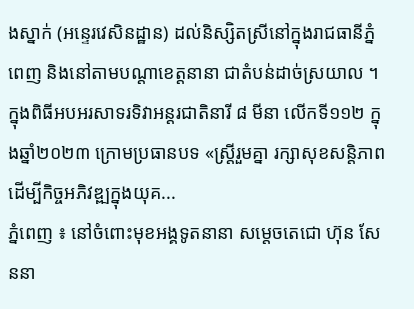ងស្នាក់ (អន្ទេរវេសិនដ្ឋាន) ដល់និស្សិតស្រីនៅក្នុងរាជធានីភ្នំពេញ និងនៅតាមបណ្តាខេត្តនានា ជាតំបន់ដាច់ស្រយាល ។ ក្នុងពិធីអបអរសាទរទិវាអន្តរជាតិនារី ៨ មីនា លើកទី១១២ ក្នុងឆ្នាំ២០២៣ ក្រោមប្រធានបទ «ស្ត្រីរួមគ្នា រក្សាសុខសន្តិភាព ដើម្បីកិច្ចអភិវឌ្ឍក្នុងយុគ...
ភ្នំពេញ ៖ នៅចំពោះមុខអង្គទូតនានា សម្តេចតេជោ ហ៊ុន សែននា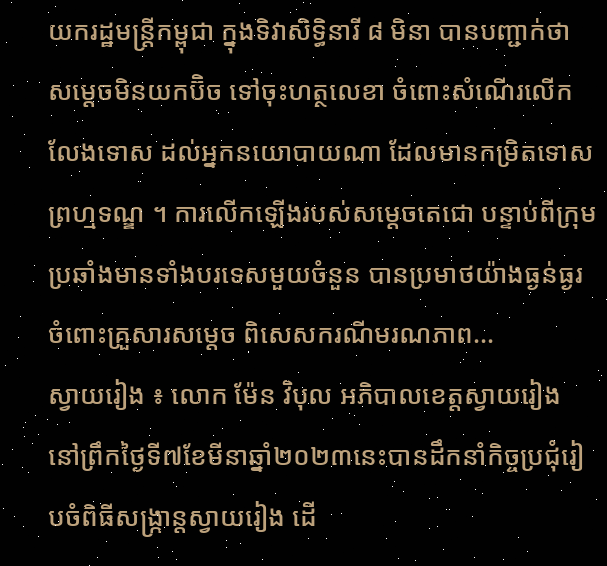យករដ្ឋមន្ត្រីកម្ពុជា ក្នុងទិវាសិទ្ធិនារី ៨ មិនា បានបញ្ជាក់ថា សម្តេចមិនយកប៊ិច ទៅចុះហត្ថលេខា ចំពោះសំណើរលើកលែងទោស ដល់អ្នកនយោបាយណា ដែលមានកម្រិតទោសព្រហ្មទណ្ឌ ។ ការលើកឡើងរបស់សម្តេចតេជោ បន្ទាប់ពីក្រុម ប្រឆាំងមានទាំងបរទេសមួយចំនួន បានប្រមាថយ៉ាងធ្ងន់ធ្ងរ ចំពោះគ្រួសារសម្តេច ពិសេសករណីមរណភាព...
ស្វាយរៀង ៖ លោក ម៉ែន វិបុល អភិបាលខេត្តស្វាយរៀង នៅព្រឹកថ្ងៃទី៧ខែមីនាឆ្នាំ២០២៣នេះបានដឹកនាំកិច្ចប្រជុំរៀបចំពិធីសង្ក្រាន្តស្វាយរៀង ដើ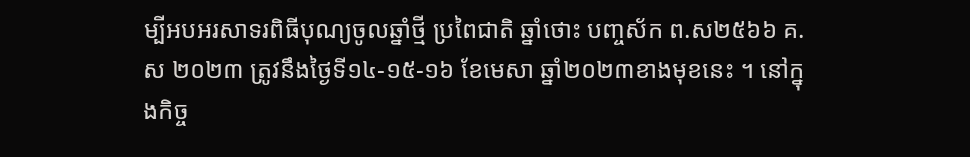ម្បីអបអរសាទរពិធីបុណ្យចូលឆ្នាំថ្មី ប្រពៃជាតិ ឆ្នាំថោះ បញ្ចស័ក ព.ស២៥៦៦ គ.ស ២០២៣ ត្រូវនឹងថ្ងៃទី១៤-១៥-១៦ ខែមេសា ឆ្នាំ២០២៣ខាងមុខនេះ ។ នៅក្នុងកិច្ច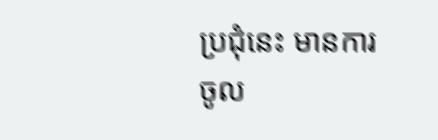ប្រជុំនេះ មានការចូល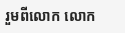រួមពីលោក លោក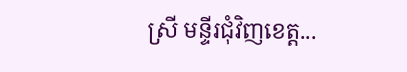ស្រី មន្ទីរជុំវិញខេត្ត...